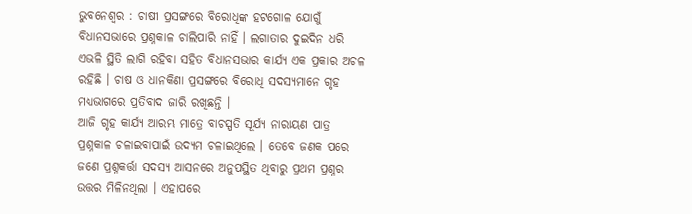ଭୁବନେଶ୍ୱର : ଚାଷୀ ପ୍ରସଙ୍ଗରେ ବିରୋଧିଙ୍କ ହଟଗୋଳ ଯୋଗୁଁ ବିଧାନସଭାରେ ପ୍ରଶ୍ନକାଳ ଚାଲିପାରି ନାହିଁ । ଲଗାତାର ଦୁଇଦିନ ଧରି ଏଭଳି ସ୍ଥିତି ଲାଗି ରହିବା ସହିତ ବିଧାନସଭାର କାର୍ଯ୍ୟ ଏକ ପ୍ରକାର ଅଚଳ ରହିଛି । ଚାଷ ଓ ଧାନକିଣା ପ୍ରସଙ୍ଗରେ ବିରୋଧି ସଦସ୍ୟମାନେ ଗୃହ ମଧ୍ୟଭାଗରେ ପ୍ରତିବାଦ ଜାରି ରଖିଛନ୍ତି ।
ଆଜି ଗୃହ କାର୍ଯ୍ୟ ଆରମ୍ଭ ମାତ୍ରେ ବାଚସ୍ପତି ସୂର୍ଯ୍ୟ ନାରାୟଣ ପାତ୍ର ପ୍ରଶ୍ନକାଳ ଚଳାଇବାପାଇଁ ଉଦ୍ୟମ ଚଳାଇଥିଲେ । ତେବେ ଜଣକ ପରେ ଜଣେ ପ୍ରଶ୍ନକର୍ତ୍ତା ସଦସ୍ୟ ଆସନରେ ଅନୁପସ୍ଥିତ ଥିବାରୁ ପ୍ରଥମ ପ୍ରଶ୍ନର ଉତ୍ତର ମିଳିନଥିଲା । ଏହାପରେ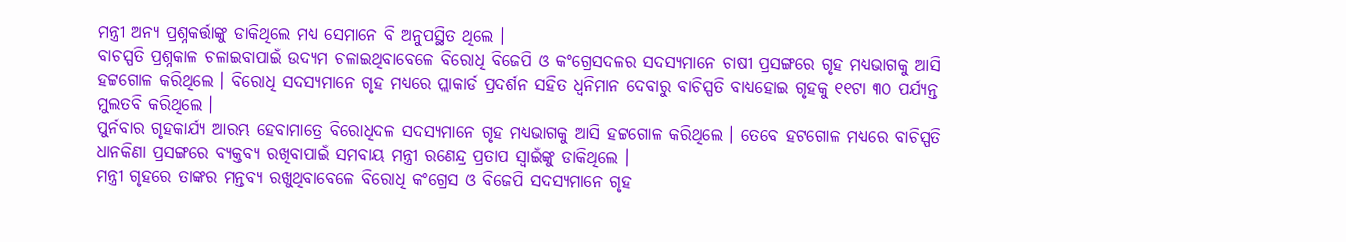ମନ୍ତ୍ରୀ ଅନ୍ୟ ପ୍ରଶ୍ନକର୍ତ୍ତାଙ୍କୁ ଡାକିଥିଲେ ମଧ୍ୟ ସେମାନେ ବି ଅନୁପସ୍ଥିତ ଥିଲେ ।
ବାଚସ୍ପତି ପ୍ରଶ୍ନକାଳ ଚଳାଇବାପାଇଁ ଉଦ୍ୟମ ଚଳାଇଥିବାବେଳେ ବିରୋଧି ବିଜେପି ଓ କଂଗ୍ରେସଦଳର ସଦସ୍ୟମାନେ ଚାଷୀ ପ୍ରସଙ୍ଗରେ ଗୃହ ମଧ୍ୟଭାଗକୁ ଆସି ହଟ୍ଟଗୋଳ କରିଥିଲେ । ବିରୋଧି ସଦସ୍ୟମାନେ ଗୃହ ମଧ୍ୟରେ ପ୍ଲାକାର୍ଡ ପ୍ରଦର୍ଶନ ସହିତ ଧ୍ୱନିମାନ ଦେବାରୁ ବାଚିସ୍ପତି ବାଧ୍ୟହୋଇ ଗୃହକୁ ୧୧ଟା ୩୦ ପର୍ଯ୍ୟନ୍ତ ମୁଲତବି କରିଥିଲେ ।
ପୁର୍ନବାର ଗୃହକାର୍ଯ୍ୟ ଆରମ୍ଭ ହେବାମାତ୍ରେ ବିରୋଧିଦଳ ସଦସ୍ୟମାନେ ଗୃହ ମଧ୍ୟଭାଗକୁ ଆସି ହଟ୍ଟଗୋଳ କରିଥିଲେ । ତେବେ ହଟଗୋଳ ମଧ୍ୟରେ ବାଚିସ୍ପତି ଧାନକିଣା ପ୍ରସଙ୍ଗରେ ବ୍ୟକ୍ତବ୍ୟ ରଖିବାପାଇଁ ସମବାୟ ମନ୍ତ୍ରୀ ରଣେନ୍ଦ୍ର ପ୍ରତାପ ସ୍ୱାଇଁଙ୍କୁ ଡାକିଥିଲେ ।
ମନ୍ତ୍ରୀ ଗୃହରେ ତାଙ୍କର ମନ୍ତବ୍ୟ ରଖୁଥିବାବେଳେ ବିରୋଧି କଂଗ୍ରେସ ଓ ବିଜେପି ସଦସ୍ୟମାନେ ଗୃହ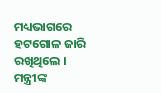ମଧ୍ୟଭାଗରେ ହଟଗୋଳ ଜାରି ରଖିଥିଲେ । ମନ୍ତ୍ରୀଙ୍କ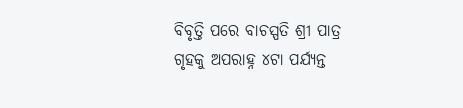ବିବୃତ୍ତି ପରେ ବାଚସ୍ପତି ଶ୍ରୀ ପାତ୍ର ଗୃହକୁ ଅପରାହ୍ନ ୪ଟା ପର୍ଯ୍ୟନ୍ତ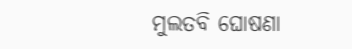ମୁଲତବି ଘୋଷଣା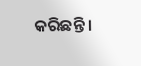କରିଛନ୍ତି ।